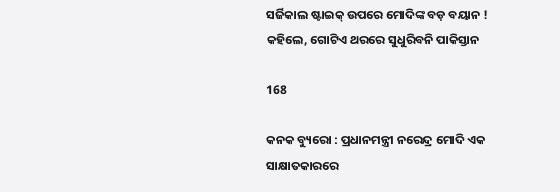ସର୍ଜିକାଲ ଷ୍ଟାଇକ୍ ଉପରେ ମୋଦିଙ୍କ ବଡ଼ ବୟାନ ! କହିଲେ, ଗୋଟିଏ ଥରରେ ସୁଧୁରିବନି ପାକିସ୍ତାନ

168

କନକ ବ୍ୟୁରୋ : ପ୍ରଧାନମନ୍ତ୍ରୀ ନରେନ୍ଦ୍ର ମୋଦି ଏକ ସାକ୍ଷାତକାରରେ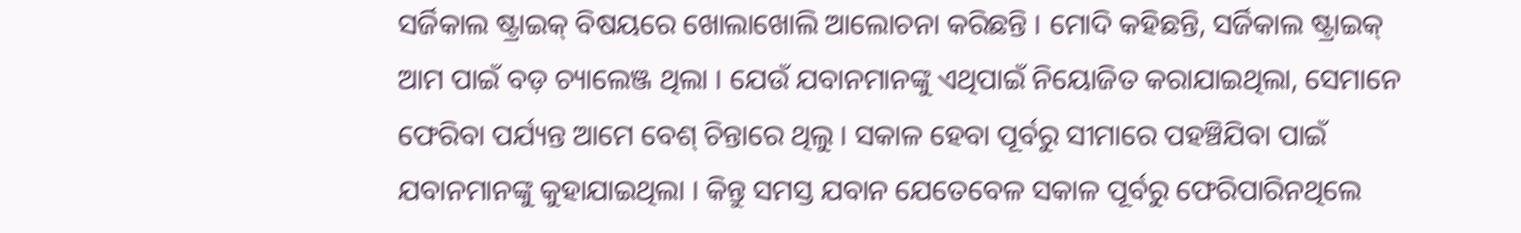ସର୍ଜିକାଲ ଷ୍ଟ୍ରାଇକ୍ ବିଷୟରେ ଖୋଲାଖୋଲି ଆଲୋଚନା କରିଛନ୍ତି । ମୋଦି କହିଛନ୍ତି, ସର୍ଜିକାଲ ଷ୍ଟ୍ରାଇକ୍ ଆମ ପାଇଁ ବଡ଼ ଚ୍ୟାଲେଞ୍ଜ ଥିଲା । ଯେଉଁ ଯବାନମାନଙ୍କୁ ଏଥିପାଇଁ ନିୟୋଜିତ କରାଯାଇଥିଲା, ସେମାନେ ଫେରିବା ପର୍ଯ୍ୟନ୍ତ ଆମେ ବେଶ୍ ଚିନ୍ତାରେ ଥିଲୁ । ସକାଳ ହେବା ପୂର୍ବରୁ ସୀମାରେ ପହଞ୍ଚିଯିବା ପାଇଁ ଯବାନମାନଙ୍କୁ କୁହାଯାଇଥିଲା । କିନ୍ତୁ ସମସ୍ତ ଯବାନ ଯେତେବେଳ ସକାଳ ପୂର୍ବରୁ ଫେରିପାରିନଥିଲେ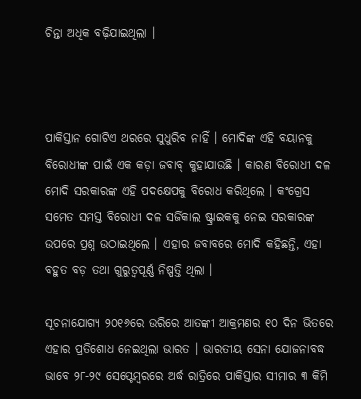ଚିନ୍ତା ଅଧିକ ବଢ଼ିଯାଇଥିଲା ।



ପାକିସ୍ତାନ ଗୋଟିଏ ଥରରେ ସୁଧୁରିବ ନାହିଁ । ମୋଦିଙ୍କ ଏହି ବୟାନକୁ ବିରୋଧୀଙ୍କ ପାଇଁ ଏକ କଡ଼ା ଜବାବ୍ କୁହାଯାଉଛି । କାରଣ ବିରୋଧୀ ଦଳ ମୋଦି ସରକାରଙ୍କ ଏହି ପଦକ୍ଷେପକୁ ବିରୋଧ କରିଥିଲେ । କଂଗ୍ରେସ ସମେତ ସମସ୍ତ ବିରୋଧୀ ଦଳ ସର୍ଜିକାଲ ଷ୍ଟ୍ରାଇକକୁ ନେଇ ସରକାରଙ୍କ ଉପରେ ପ୍ରଶ୍ନ ଉଠାଇଥିଲେ । ଏହାର ଜବାବରେ ମୋଦି କହିଛନ୍ତି, ଏହା ବହୁତ ବଡ଼ ତଥା ଗୁରୁତ୍ୱପୂର୍ଣ୍ଣ ନିଷ୍ପତ୍ତି ଥିଲା ।

ସୂଚନାଯୋଗ୍ୟ ୨୦୧୬ରେ ଉରିରେ ଆତଙ୍କୀ ଆକ୍ରମଣର ୧୦ ଦିନ ଭିତରେ ଏହାର ପ୍ରତିଶୋଧ ନେଇଥିଲା ଭାରତ । ଭାରତୀୟ ସେନା ଯୋଜନାବଦ୍ଧ ଭାବେ ୨୮-୨୯ ସେପ୍ଟେମ୍ବରରେ ଅର୍ଦ୍ଧ ରାତ୍ରିରେ ପାକିସ୍ତାର ସୀମାର ୩ କିମି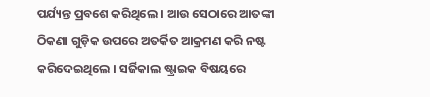ପର୍ଯ୍ୟନ୍ତ ପ୍ରବଶେ କରିଥିଲେ । ଆଉ ସେଠାରେ ଆତଙ୍କୀ ଠିକଣା ଗୁଡ଼ିକ ଉପରେ ଅତର୍କିତ ଆକ୍ରମଣ କରି ନଷ୍ଟ କରିଦେଇଥିଲେ । ସର୍ଜିକାଲ ଷ୍ଟ୍ରାଇକ ବିଷୟରେ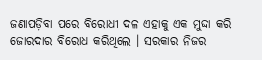ଜଣାପଡ଼ିବା ପରେ ବିରୋଧୀ ଦଳ ଏହାକୁ ଏକ ମୁଦ୍ଦା କରି ଜୋରଦାର ବିରୋଧ କରିଥିଲେ । ସରକାର ନିଜର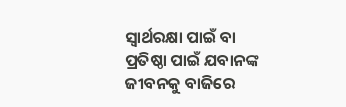ସ୍ୱାର୍ଥରକ୍ଷା ପାଇଁ ବା ପ୍ରତିଷ୍ଠା ପାଇଁ ଯବାନଙ୍କ ଜୀବନକୁ ବାଜିରେ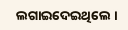ଲଗାଇଦେଇଥିଲେ ।